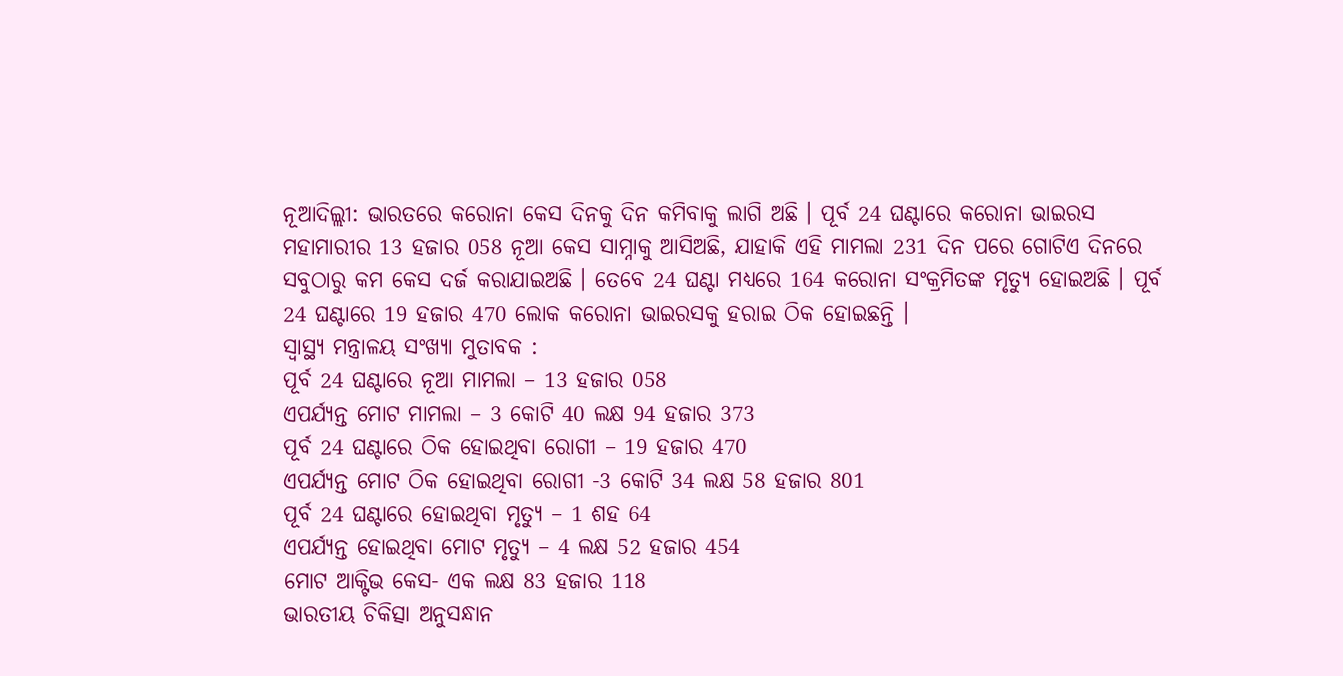ନୂଆଦିଲ୍ଲୀ: ଭାରତରେ କରୋନା କେସ ଦିନକୁ ଦିନ କମିବାକୁ ଲାଗି ଅଛି । ପୂର୍ବ 24 ଘଣ୍ଟାରେ କରୋନା ଭାଇରସ ମହାମାରୀର 13 ହଜାର 058 ନୂଆ କେସ ସାମ୍ନାକୁ ଆସିଅଛି, ଯାହାକି ଏହି ମାମଲା 231 ଦିନ ପରେ ଗୋଟିଏ ଦିନରେ ସବୁଠାରୁ କମ କେସ ଦର୍ଜ କରାଯାଇଅଛି । ତେବେ 24 ଘଣ୍ଟା ମଧ୍ୟରେ 164 କରୋନା ସଂକ୍ରମିତଙ୍କ ମୃତ୍ୟୁ ହୋଇଅଛି । ପୂର୍ବ 24 ଘଣ୍ଟାରେ 19 ହଜାର 470 ଲୋକ କରୋନା ଭାଇରସକୁ ହରାଇ ଠିକ ହୋଇଛନ୍ତି ।
ସ୍ୱାସ୍ଥ୍ୟ ମନ୍ତ୍ରାଳୟ ସଂଖ୍ୟା ମୁତାବକ :
ପୂର୍ବ 24 ଘଣ୍ଟାରେ ନୂଆ ମାମଲା – 13 ହଜାର 058
ଏପର୍ଯ୍ୟନ୍ତ ମୋଟ ମାମଲା – 3 କୋଟି 40 ଲକ୍ଷ 94 ହଜାର 373
ପୂର୍ବ 24 ଘଣ୍ଟାରେ ଠିକ ହୋଇଥିବା ରୋଗୀ – 19 ହଜାର 470
ଏପର୍ଯ୍ୟନ୍ତ ମୋଟ ଠିକ ହୋଇଥିବା ରୋଗୀ -3 କୋଟି 34 ଲକ୍ଷ 58 ହଜାର 801
ପୂର୍ବ 24 ଘଣ୍ଟାରେ ହୋଇଥିବା ମୃତ୍ୟୁ – 1 ଶହ 64
ଏପର୍ଯ୍ୟନ୍ତ ହୋଇଥିବା ମୋଟ ମୃତ୍ୟୁ – 4 ଲକ୍ଷ 52 ହଜାର 454
ମୋଟ ଆକ୍ଟିଭ କେସ- ଏକ ଲକ୍ଷ 83 ହଜାର 118
ଭାରତୀୟ ଚିକିତ୍ସା ଅନୁସନ୍ଧାନ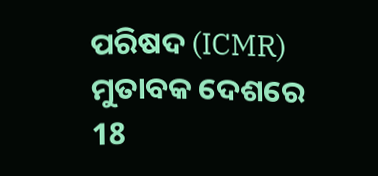ପରିଷଦ (ICMR) ମୁତାବକ ଦେଶରେ 18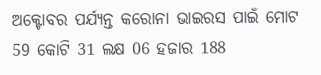ଅକ୍ଟୋବର ପର୍ଯ୍ୟନ୍ତ କରୋନା ଭାଇରସ ପାଇଁ ମୋଟ 59 କୋଟି 31 ଲକ୍ଷ 06 ହଜାର 188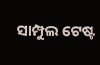ସାମ୍ପୁଲ ଟେଷ୍ଟ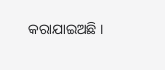କରାଯାଇଅଛି ।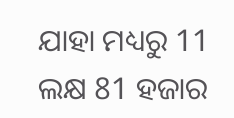ଯାହା ମଧ୍ୟରୁ 11 ଲକ୍ଷ 81 ହଜାର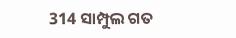314 ସାମ୍ପୁଲ ଗତ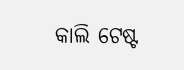କାଲି ଟେଷ୍ଟ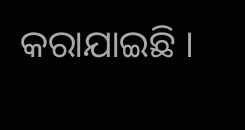କରାଯାଇଛି ।